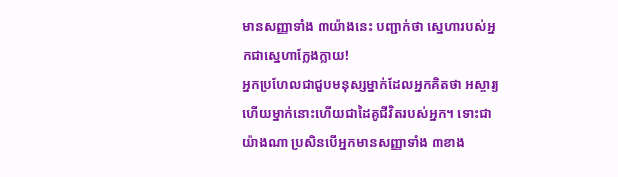មានសញ្ញាទាំង ៣យ៉ាងនេះ បញ្ជាក់ថា ស្នេហារបស់អ្នកជាស្នេហាក្លែងក្លាយ!
អ្នកប្រហែលជាជួបមនុស្សម្នាក់ដែលអ្នកគិតថា អស្ចារ្យ ហើយម្នាក់នោះហើយជាដៃគូជីវិតរបស់អ្នក។ ទោះជាយ៉ាងណា ប្រសិនបើអ្នកមានសញ្ញាទាំង ៣ខាង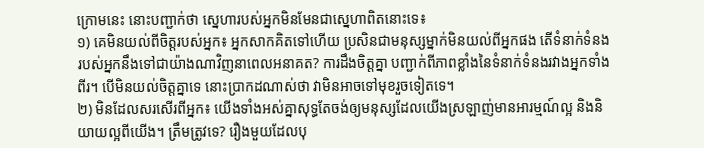ក្រោមនេះ នោះបញ្ជាក់ថា ស្នេហារបស់អ្នកមិនមែនជាស្នេហាពិតនោះទេ៖
១) គេមិនយល់ពីចិត្តរបស់អ្នក៖ អ្នកសាកគិតទៅហើយ ប្រសិនជាមនុស្សម្នាក់មិនយល់ពីអ្នកផង តើទំនាក់ទំនងរបស់អ្នកនឹងទៅជាយ៉ាងណាវិញនាពេលអនាគត? ការដឹងចិត្តគ្នា បញ្ជាក់ពីភាពខ្លាំងនៃទំនាក់ទំនងរវាងអ្នកទាំងពីរ។ បើមិនយល់ចិត្តគ្នាទេ នោះប្រាកដណាស់ថា វាមិនអាចទៅមុខរួចទៀតទេ។
២) មិនដែលសរសើរពីអ្នក៖ យើងទាំងអស់គ្នាសុទ្ធតែចង់ឲ្យមនុស្សដែលយើងស្រឡាញ់មានអារម្មណ៍ល្អ និងនិយាយល្អពីយើង។ ត្រឹមត្រូវទេ? រឿងមួយដែលបុ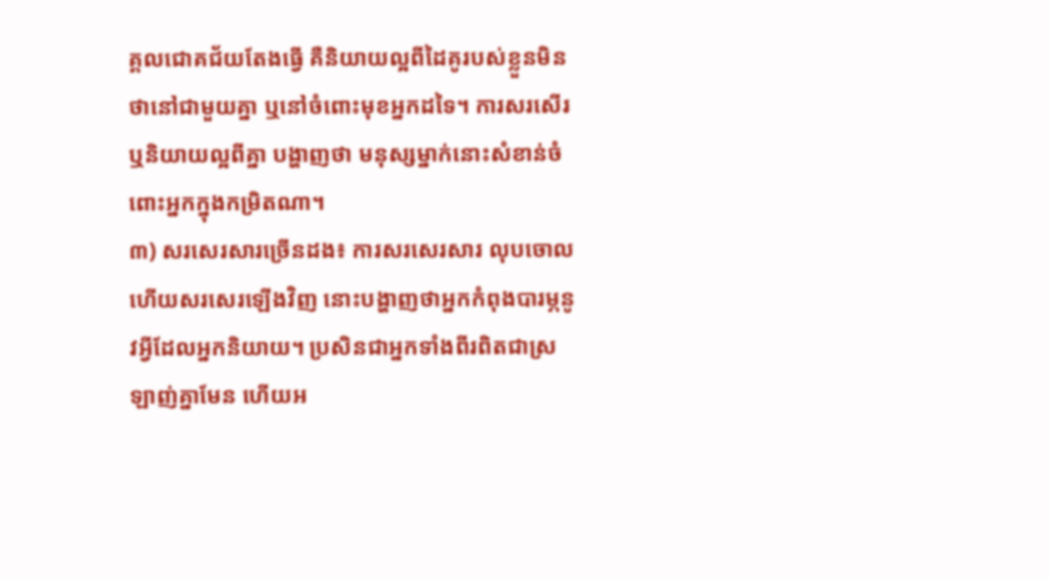គ្គលជោគជ័យតែងធ្វើ គឺនិយាយល្អពីដៃគូរបស់ខ្លួនមិនថានៅជាមួយគ្នា ឬនៅចំពោះមុខអ្នកដទៃ។ ការសរសើរ ឬនិយាយល្អពីគ្នា បង្ហាញថា មនុស្សម្នាក់នោះសំខាន់ចំពោះអ្នកក្នុងកម្រិតណា។
៣) សរសេរសារច្រើនដង៖ ការសរសេរសារ លុបចោលហើយសរសេរឡើងវិញ នោះបង្ហាញថាអ្នកកំពុងបារម្ភនូវអ្វីដែលអ្នកនិយាយ។ ប្រសិនជាអ្នកទាំងពីរពិតជាស្រឡាញ់គ្នាមែន ហើយអ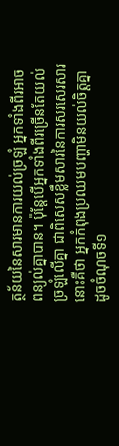ត្ថន័យនៃសារមានការយល់ច្រឡំ អ្នកទាំងពីរអាចពន្យល់គ្នាបាន។ ប៉ុន្តែបើអ្នកទាំងពីរច្រើនតែយល់ច្រឡំលើគ្នា ជាពិសេសខ្លឹមសារនៃការសរសេរសារ នោះគឺថា អ្នកកំពុងប្រឈមបញ្ហាមិនយល់ចិត្តគ្នាដូចចំណុចទី១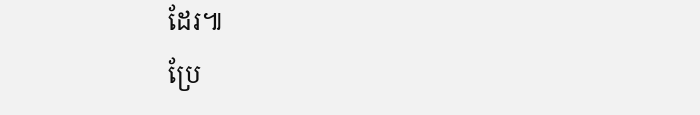ដែរ៕
ប្រែ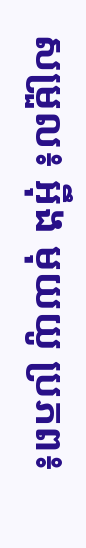សម្រួល៖ អុឹង មុយយូ ប្រភព៖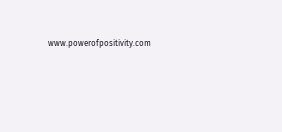www.powerofpositivity.com